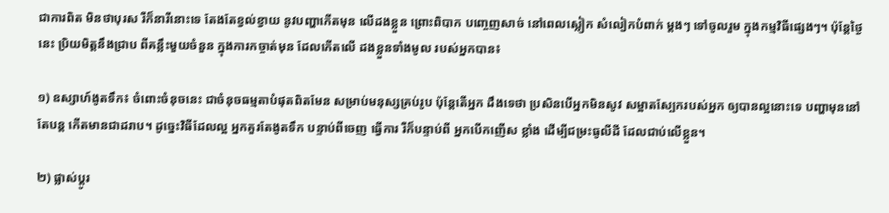ជាការពិត មិនថាបុរស រឺក៏នារីនោះទេ តែងតែខ្វល់ខ្វាយ នូវបញ្ហាកើតមុន លើដងខ្លួន ព្រោះពិបាក បញ្ចេញសាច់ នៅពេលស្លៀក សំលៀកបំពាក់ ម្តងៗ ទៅចូលរួម ក្នុងកម្មវិធីផ្សេងៗ។ ប៉ុន្តែថ្ងៃនេះ ប្រិយមិត្តនឹងជ្រាប ពីគន្លឹះមួយចំនួន ក្នុងការកច្ចាត់មុន ដែលកើតលើ ដងខ្លួនទាំងមូល របស់អ្នកបាន៖

១) ឧស្សាហ៍ងូតទឹក៖ ចំពោះចំនុចនេះ ជាចំនុចធម្មតាបំផុតពិតមែន សម្រាប់មនុស្សគ្រប់រូប ប៉ុន្តែតើអ្នក ដឹងទេថា ប្រសិនបើអ្នកមិនសូវ សម្អាតស្បែករបស់អ្នក ឲ្យបានល្អនោះទេ បញ្ហាមុននៅតែបន្ត កើតមានជាដរាប។ ដូច្នេះវិធីដែលល្អ អ្នកគួរតែងូតទឹក បន្ទាប់ពីចេញ ធ្វើការ រឺក៏បន្ទាប់ពី អ្នកបើកញើស ខ្លាំង ដើម្បីជម្រះធូលីដី ដែលជាប់លើខ្លួន។

២) ផ្លាស់ប្តូរ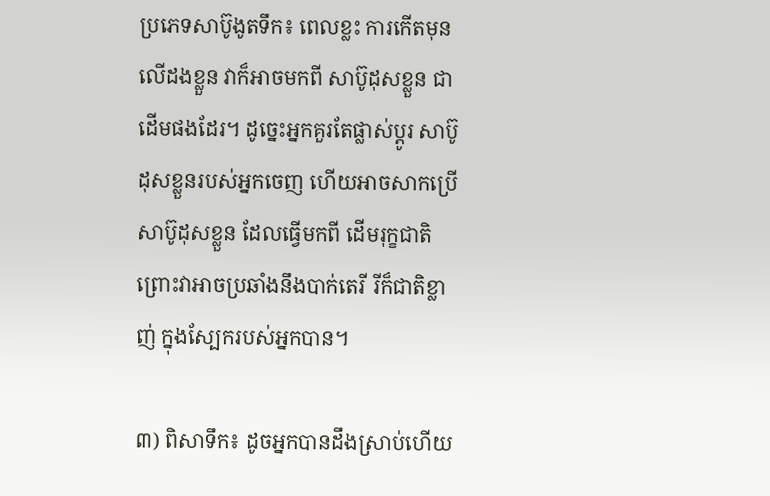ប្រភេទសាប៊ូងូតទឹក៖ ពេលខ្លះ ការកើតមុនលើដងខ្លួន វាក៏អាចមកពី សាប៊ូដុសខ្លួន ជាដើមផងដែរ។ ដូច្នេះអ្នកគួរតែផ្លាស់ប្តូរ សាប៊ូដុសខ្លួនរបស់អ្នកចេញ ហើយអាចសាកប្រើ សាប៊ូដុសខ្លួន ដែលធ្វើមកពី ដើមរុក្ខជាតិ ព្រោះវាអាចប្រឆាំងនឹងបាក់តេរី រីក៏ជាតិខ្លាញ់ ក្នុងស្បែករបស់អ្នកបាន។

៣) ពិសាទឹក៖ ដូចអ្នកបានដឹងស្រាប់ហើយ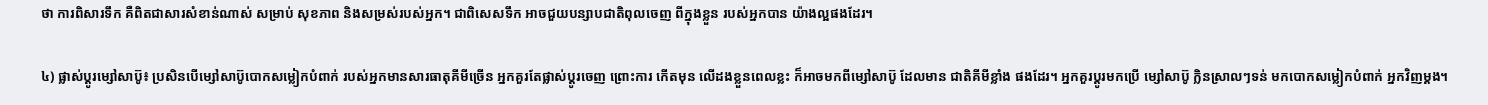ថា ការពិសារទឹក គឺពិតជាសារសំខាន់ណាស់ សម្រាប់ សុខភាព និងសម្រស់របស់អ្នក។ ជាពិសេសទឹក អាចជួយបន្សាបជាតិពុលចេញ ពីក្នុងខ្លួន របស់អ្នកបាន យ៉ាងល្អផងដែរ។

៤) ផ្លាស់ប្តូរម្សៅសាប៊ូ៖ ប្រសិនបើម្សៅសាប៊ូបោកសម្លៀកបំពាក់ របស់អ្នកមានសារធាតុគីមីច្រើន អ្នកគួរតែផ្លាស់ប្តូរចេញ ព្រោះការ កើតមុន លើដងខ្លួនពេលខ្លះ ក៏អាចមកពីម្សៅសាប៊ូ ដែលមាន ជាតិគីមីខ្លាំង ផងដែរ។ អ្នកគួរប្តូរមកប្រើ ម្សៅសាប៊ូ ក្លិនស្រាលៗទន់ មកបោកសម្លៀកបំពាក់ អ្នកវិញម្តង។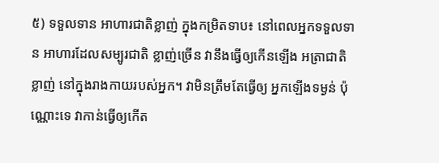៥) ទទួលទាន អាហារជាតិខ្លាញ់ ក្នុងកម្រិតទាប៖ នៅពេលអ្នកទទួលទាន អាហារដែលសម្បូរជាតិ ខ្លាញ់ច្រើន វានឹងធ្វើឲ្យកើនឡើង អត្រាជាតិ ខ្លាញ់ នៅក្នុងរាងកាយរបស់អ្នក។ វាមិនត្រឹមតែធ្វើឲ្យ អ្នកឡើងទម្ងន់ ប៉ុណ្ណោះទេ វាកាន់ធ្វើឲ្យកើត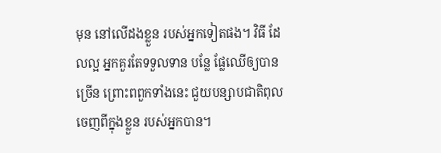មុន នៅលើដងខ្លួន របស់អ្នកទៀតផង។ វិធី ដែលល្អ អ្នកគួរតែទទួលទាន បន្លែ ផ្លែឈើឲ្យបានច្រើន ព្រោះពពួកទាំងនេះ ជួយបន្សាបជាតិពុល ចេញពីក្នុងខ្លួន របស់អ្នកបាន។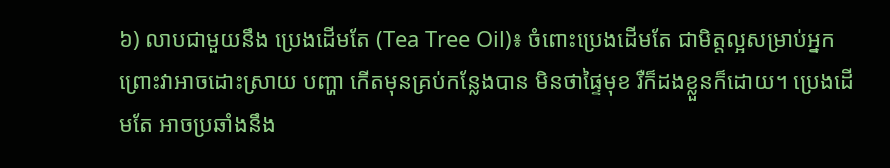៦) លាបជាមួយនឹង ប្រេងដើមតែ (Tea Tree Oil)៖ ចំពោះប្រេងដើមតែ ជាមិត្តល្អសម្រាប់អ្នក ព្រោះវាអាចដោះស្រាយ បញ្ហា កើតមុនគ្រប់កន្លែងបាន មិនថាផ្ទៃមុខ រឺក៏ដងខ្លួនក៏ដោយ។ ប្រេងដើមតែ អាចប្រឆាំងនឹង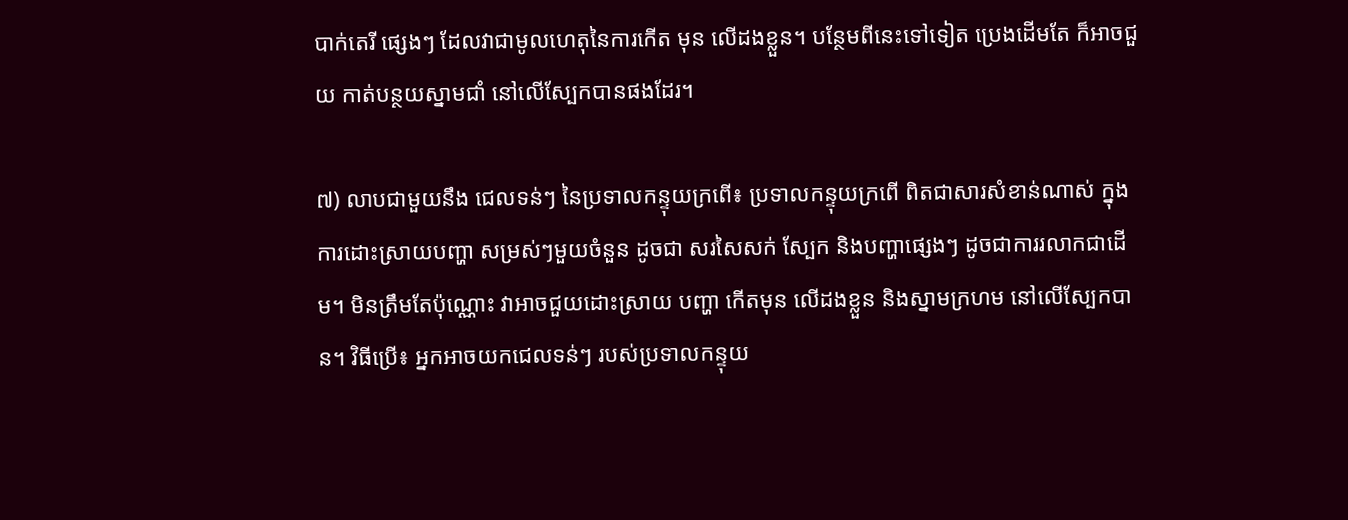បាក់តេរី ផ្សេងៗ ដែលវាជាមូលហេតុនៃការកើត មុន លើដងខ្លួន។ បន្ថែមពីនេះទៅទៀត ប្រេងដើមតែ ក៏អាចជួយ កាត់បន្ថយស្នាមជាំ នៅលើស្បែកបានផងដែរ។

៧) លាបជាមួយនឹង ជេលទន់ៗ នៃប្រទាលកន្ទុយក្រពើ៖ ប្រទាលកន្ទុយក្រពើ ពិតជាសារសំខាន់ណាស់ ក្នុងការដោះស្រាយបញ្ហា សម្រស់ៗមួយចំនួន ដូចជា សរសៃសក់ ស្បែក និងបញ្ហាផ្សេងៗ ដូចជាការរលាកជាដើម។ មិនត្រឹមតែប៉ុណ្ណោះ វាអាចជួយដោះស្រាយ បញ្ហា កើតមុន លើដងខ្លួន និងស្នាមក្រហម នៅលើស្បែកបាន។ វិធីប្រើ៖ អ្នកអាចយកជេលទន់ៗ របស់ប្រទាលកន្ទុយ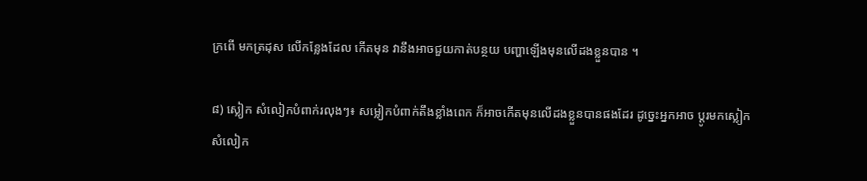ក្រពើ មកត្រដុស លើកន្លែងដែល កើតមុន វានឹងអាចជួយកាត់បន្ថយ បញ្ហាឡើងមុនលើដងខ្លួនបាន ។

៨) ស្លៀក សំលៀកបំពាក់រលុងៗ៖ សម្លៀកបំពាក់តឹងខ្លាំងពេក ក៏អាចកើតមុនលើដងខ្លួនបានផងដែរ ដូច្នេះអ្នកអាច ប្តូរមកស្លៀកសំលៀក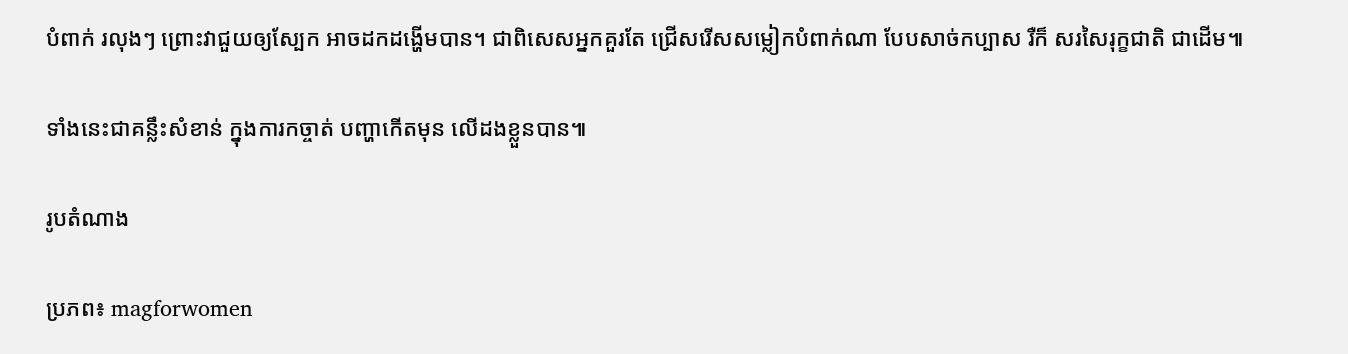បំពាក់ រលុងៗ ព្រោះវាជួយឲ្យស្បែក អាចដកដង្ហើមបាន។ ជាពិសេសអ្នកគួរតែ ជ្រើសរើសសម្លៀកបំពាក់ណា បែបសាច់កប្បាស រឺក៏ សរសៃរុក្ខជាតិ ជាដើម៕

ទាំងនេះជាគន្លឹះសំខាន់ ក្នុងការកច្ចាត់ បញ្ហាកើតមុន លើដងខ្លួនបាន៕

រូបតំណាង

ប្រភព៖ magforwomen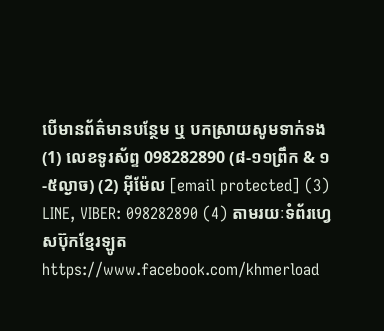បើមានព័ត៌មានបន្ថែម ឬ បកស្រាយសូមទាក់ទង (1) លេខទូរស័ព្ទ 098282890 (៨-១១ព្រឹក & ១-៥ល្ងាច) (2) អ៊ីម៉ែល [email protected] (3) LINE, VIBER: 098282890 (4) តាមរយៈទំព័រហ្វេសប៊ុកខ្មែរឡូត https://www.facebook.com/khmerload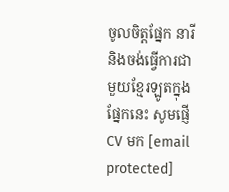ចូលចិត្តផ្នែក នារី និងចង់ធ្វើការជាមួយខ្មែរឡូតក្នុងផ្នែកនេះ សូមផ្ញើ CV មក [email protected]